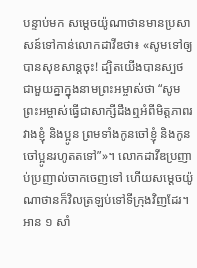បន្ទាប់មក សម្ដេចយ៉ូណាថានមានប្រសាសន៍ទៅកាន់លោកដាវីឌថា៖ «សូមទៅឲ្យបានសុខសាន្តចុះ! ដ្បិតយើងបានស្បថជាមួយគ្នាក្នុងនាមព្រះអម្ចាស់ថា “សូមព្រះអម្ចាស់ធ្វើជាសាក្សីដឹងឮអំពីមិត្តភាពរវាងខ្ញុំ និងប្អូន ព្រមទាំងកូនចៅខ្ញុំ និងកូនចៅប្អូនរហូតតទៅ”»។ លោកដាវីឌប្រញាប់ប្រញាល់ចាកចេញទៅ ហើយសម្ដេចយ៉ូណាថានក៏វិលត្រឡប់ទៅទីក្រុងវិញដែរ។
អាន ១ សាំ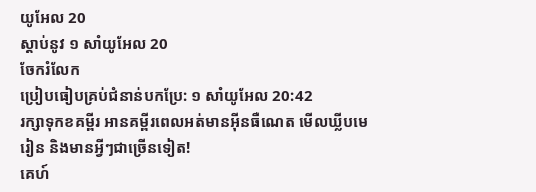យូអែល 20
ស្ដាប់នូវ ១ សាំយូអែល 20
ចែករំលែក
ប្រៀបធៀបគ្រប់ជំនាន់បកប្រែ: ១ សាំយូអែល 20:42
រក្សាទុកខគម្ពីរ អានគម្ពីរពេលអត់មានអ៊ីនធឺណេត មើលឃ្លីបមេរៀន និងមានអ្វីៗជាច្រើនទៀត!
គេហ៍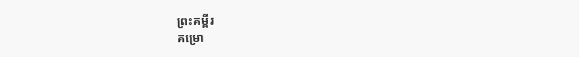ព្រះគម្ពីរ
គម្រោ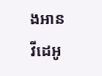ងអាន
វីដេអូ